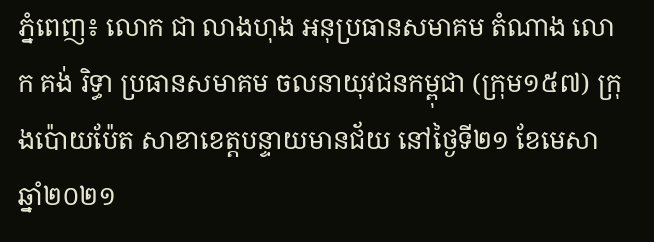ភ្នំពេញ៖ លោក ជា លាងហុង អនុប្រធានសមាគម តំណាង លោក គង់ រិទ្ធា ប្រធានសមាគម ចលនាយុវជនកម្ពុជា (ក្រុម១៥៧) ក្រុងប៉ោយប៉ែត សាខាខេត្តបន្ទាយមានជ័យ នៅថ្ងៃទី២១ ខែមេសា ឆ្នាំ២០២១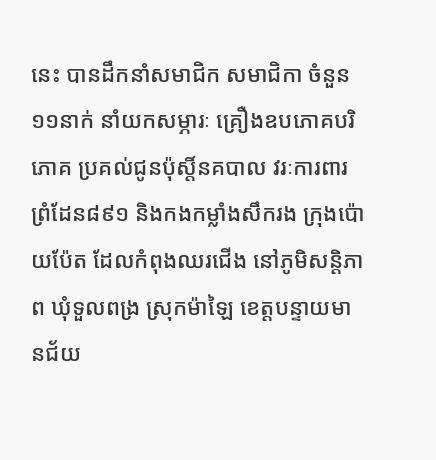នេះ បានដឹកនាំសមាជិក សមាជិកា ចំនួន១១នាក់ នាំយកសម្ភារៈ គ្រឿងឧបភោគបរិភោគ ប្រគល់ជូនប៉ុស្តិ៍នគបាល វរៈការពារព្រំដែន៨៩១ និងកងកម្លាំងសឹករង ក្រុងប៉ោយប៉ែត ដែលកំពុងឈរជើង នៅភូមិសន្តិភាព ឃុំទួលពង្រ ស្រុកម៉ាឡៃ ខេត្តបន្ទាយមានជ័យ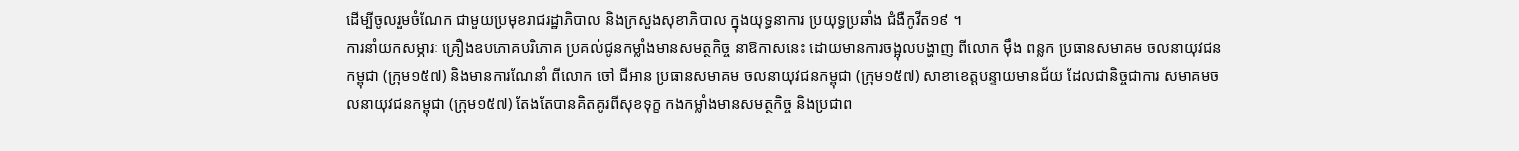ដើម្បីចូលរួមចំណែក ជាមួយប្រមុខរាជរដ្ឋាភិបាល និងក្រសួងសុខាភិបាល ក្នុងយុទ្ធនាការ ប្រយុទ្ធប្រឆាំង ជំងឺកូវីត១៩ ។
ការនាំយកសម្ភារៈ គ្រឿងឧបភោគបរិភោគ ប្រគល់ជូនកម្លាំងមានសមត្ថកិច្ច នាឱកាសនេះ ដោយមានការចង្អុលបង្ហាញ ពីលោក ម៉ឹង ពន្លក ប្រធានសមាគម ចលនាយុវជនកម្ពុជា (ក្រុម១៥៧) និងមានការណែនាំ ពីលោក ចៅ ជីអាន ប្រធានសមាគម ចលនាយុវជនកម្ពុជា (ក្រុម១៥៧) សាខាខេត្តបន្ទាយមានជ័យ ដែលជានិច្ចជាការ សមាគមចលនាយុវជនកម្ពុជា (ក្រុម១៥៧) តែងតែបានគិតគូរពីសុខទុក្ខ កងកម្លាំងមានសមត្ថកិច្ច និងប្រជាព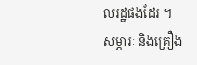លរដ្ឋផងដែរ ។
សម្ភារៈ និងគ្រឿង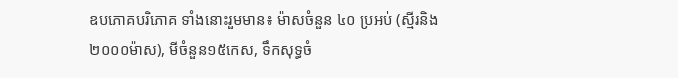ឧបភោគបរិភោគ ទាំងនោះរួមមាន៖ ម៉ាសចំនួន ៤០ ប្រអប់ (ស្មីរនិង២០០០ម៉ាស), មីចំនួន១៥កេស, ទឹកសុទ្ធចំ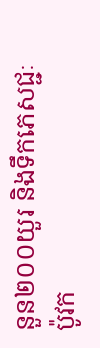នួន២០០យួរ និងទឹកភេសជ្ជៈប៉ូវក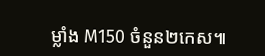ម្លាំង M150 ចំនួន២កេស៕